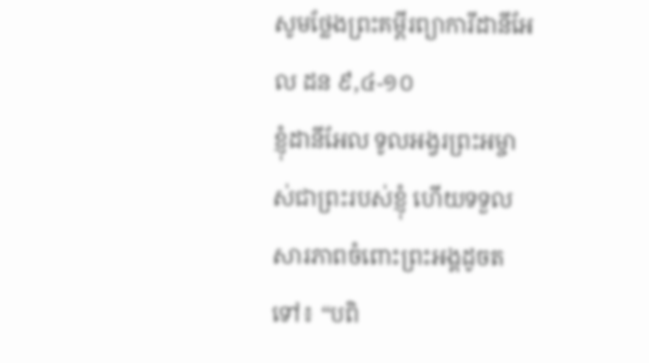សូមថ្លែងព្រះគម្ពីរព្យាការីដានីអែល ដន ៩,៤-១០
ខ្ញុំដានីអែល ទូលអង្វរព្រះអម្ចាស់ជាព្រះរបស់ខ្ញុំ ហើយទទួលសារភាពចំពោះព្រះអង្គដូចតទៅ៖ “បពិ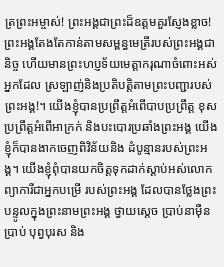ត្រព្រះអម្ចាស់! ព្រះអង្គជាព្រះដ៏ឧត្តមគួរស្ញែងខ្លាច! ព្រះអង្គតែងតែកាន់តាមសម្ពន្ធមេត្រីរបស់ព្រះអង្គជានិច្ច ហើយមានព្រះហប្ញទ័យមេត្តាករុណាចំពោះអស់អ្នកដែល ស្រឡាញ់និងប្រតិបត្តិតាមព្រះបញ្ជារបស់ព្រះអង្គ!។ យើងខ្ញុំបានប្រព្រឹត្តអំពើបាបប្រព្រឹត្ត ខុស ប្រព្រឹត្តអំពើអាក្រក់ និងបះបោរប្រឆាំងព្រះអង្គ យើងខ្ញុំក៏បានងាកចេញពិវិន័យនិង ដំបូន្មានរបស់ព្រះអង្គ។ យើងខ្ញុំពុំបានយកចិត្តទុកដាក់ស្តាប់អស់លោកព្យាការីជាអ្នកបម្រើ របស់ព្រះអង្គ ដែលបានថ្លែងព្រះបន្ទូលក្នុងព្រះនាមព្រះអង្គ ថ្វាយស្តេច ប្រាប់នាម៉ឺន ប្រាប់ បុព្វបុរស និង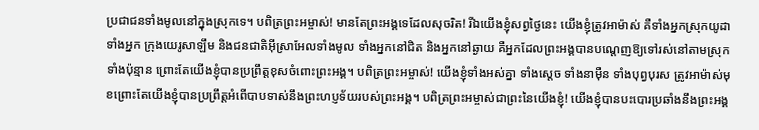ប្រជាជនទាំងមូលនៅក្នុងស្រុកទេ។ បពិត្រព្រះអម្ចាស់! មានតែព្រះអង្គទេដែលសុចរិត! រីឯយើងខ្ញុំសព្វថ្ងៃនេះ យើងខ្ញុំត្រូវអាម៉ាស់ គឺទាំងអ្នកស្រុកយូដា ទាំងអ្នក ក្រុងយេរូសាឡឹម និងជនជាតិអ៊ីស្រាអែលទាំងមូល ទាំងអ្នកនៅជិត និងអ្នកនៅឆ្ងាយ គឺអ្នកដែលព្រះអង្គបានបណ្តេញឱ្យទៅរស់នៅតាមស្រុកទាំងប៉ុន្មាន ព្រោះតែយើងខ្ញុំបានប្រព្រឹត្តខុសចំពោះព្រះអង្គ។ បពិត្រព្រះអម្ចាស់! យើងខ្ញុំទាំងអស់គ្នា ទាំងស្តេច ទាំងនាម៉ឺន ទាំងបុព្វបុរស ត្រូវអាម៉ាស់មុខព្រោះតែយើងខ្ញុំបានប្រព្រឹត្តអំពើបាបទាស់នឹងព្រះហប្ញទ័យរបស់ព្រះអង្គ។ បពិត្រព្រះអម្ចាស់ជាព្រះនៃយើងខ្ញុំ! យើងខ្ញុំបានបះបោរប្រឆាំងនឹងព្រះអង្គ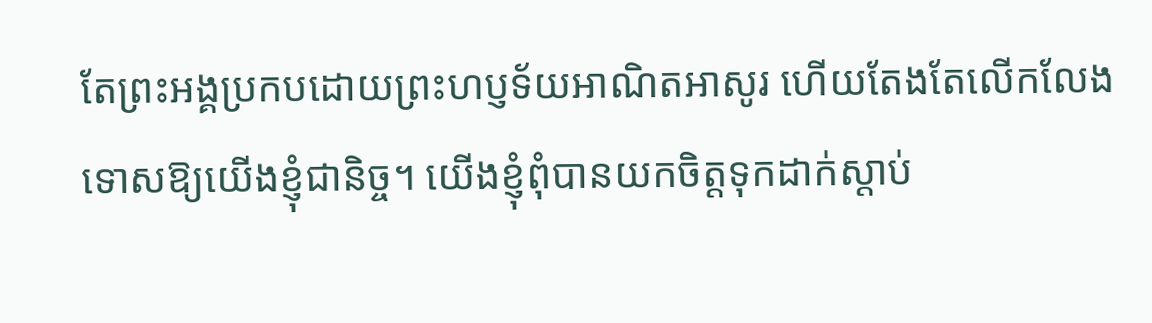តែព្រះអង្គប្រកបដោយព្រះហប្ញទ័យអាណិតអាសូរ ហើយតែងតែលើកលែងទោសឱ្យយើងខ្ញុំជានិច្ច។ យើងខ្ញុំពុំបានយកចិត្តទុកដាក់ស្តាប់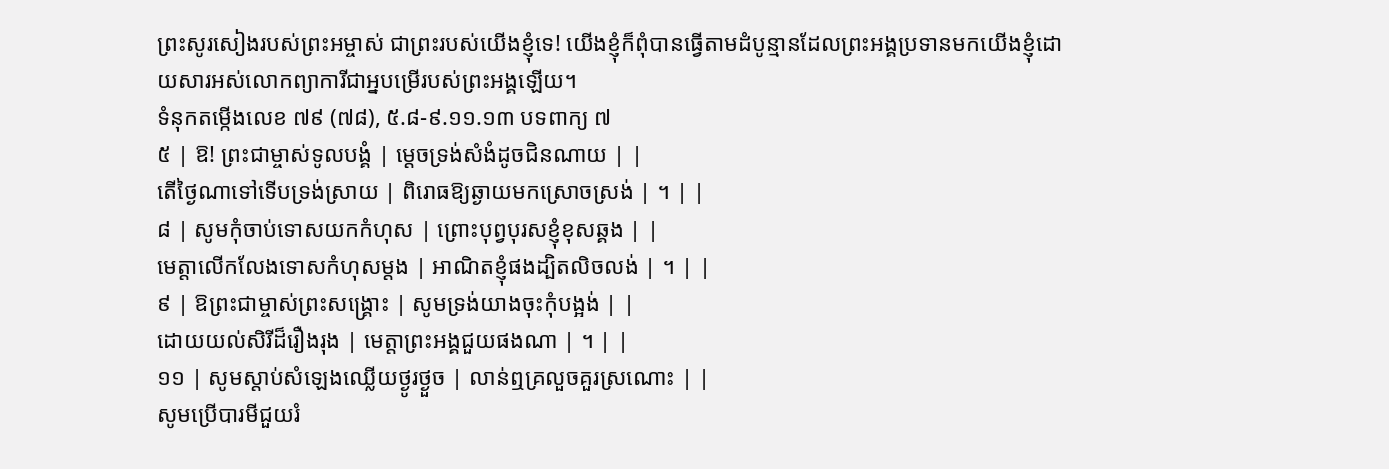ព្រះសូរសៀងរបស់ព្រះអម្ចាស់ ជាព្រះរបស់យើងខ្ញុំទេ! យើងខ្ញុំក៏ពុំបានធ្វើតាមដំបូន្មានដែលព្រះអង្គប្រទានមកយើងខ្ញុំដោយសារអស់លោកព្យាការីជាអ្នបម្រើរបស់ព្រះអង្គឡើយ។
ទំនុកតម្កើងលេខ ៧៩ (៧៨), ៥.៨-៩.១១.១៣ បទពាក្យ ៧
៥ | ឱ! ព្រះជាម្ចាស់ទូលបង្គំ | ម្តេចទ្រង់សំងំដូចជិនណាយ | |
តើថ្ងៃណាទៅទើបទ្រង់ស្រាយ | ពិរោធឱ្យឆ្ងាយមកស្រោចស្រង់ | ។ | |
៨ | សូមកុំចាប់ទោសយកកំហុស | ព្រោះបុព្វបុរសខ្ញុំខុសឆ្គង | |
មេត្តាលើកលែងទោសកំហុសម្តង | អាណិតខ្ញុំផងដ្បិតលិចលង់ | ។ | |
៩ | ឱព្រះជាម្ចាស់ព្រះសង្គ្រោះ | សូមទ្រង់យាងចុះកុំបង្អង់ | |
ដោយយល់សិរីដ៏រឿងរុង | មេត្តាព្រះអង្គជួយផងណា | ។ | |
១១ | សូមស្តាប់សំឡេងឈ្លើយថ្ងូរថ្ងួច | លាន់ឮគ្រលួចគួរស្រណោះ | |
សូមប្រើបារមីជួយរំ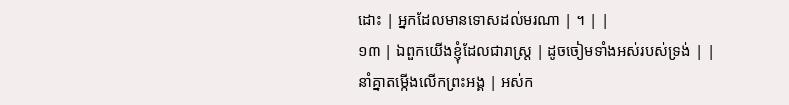ដោះ | អ្នកដែលមានទោសដល់មរណា | ។ | |
១៣ | ឯពួកយើងខ្ញុំដែលជារាស្ត្រ | ដូចចៀមទាំងអស់របស់ទ្រង់ | |
នាំគ្នាតម្កើងលើកព្រះអង្គ | អស់ក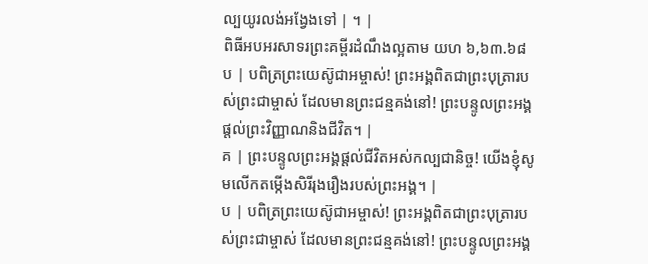ល្បយូរលង់អង្វែងទៅ | ។ |
ពិធីអបអរសាទរព្រះគម្ពីរដំណឹងល្អតាម យហ ៦,៦៣.៦៨
ប | បពិត្រព្រះយេស៊ូជាអម្ចាស់! ព្រះអង្គពិតជាព្រះបុត្រារបស់ព្រះជាម្ចាស់ ដែលមានព្រះជន្មគង់នៅ! ព្រះបន្ទូលព្រះអង្គផ្តល់ព្រះវិញ្ញាណនិងជីវិត។ |
គ | ព្រះបន្ទូលព្រះអង្គផ្តល់ជីវិតអស់កល្បជានិច្ច! យើងខ្ញុំសូមលើកតម្កើងសិរីរុងរឿងរបស់ព្រះអង្គ។ |
ប | បពិត្រព្រះយេស៊ូជាអម្ចាស់! ព្រះអង្គពិតជាព្រះបុត្រារបស់ព្រះជាម្ចាស់ ដែលមានព្រះជន្មគង់នៅ! ព្រះបន្ទូលព្រះអង្គ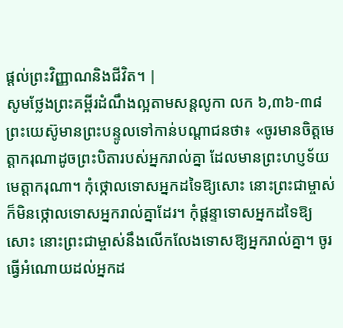ផ្តល់ព្រះវិញ្ញាណនិងជីវិត។ |
សូមថ្លែងព្រះគម្ពីរដំណឹងល្អតាមសន្តលូកា លក ៦,៣៦-៣៨
ព្រះយេស៊ូមានព្រះបន្ទូលទៅកាន់បណ្តាជនថា៖ «ចូរមានចិត្តមេត្តាករុណាដូចព្រះបិតារបស់អ្នករាល់គ្នា ដែលមានព្រះហប្ញទ័យមេត្តាករុណា។ កុំថ្កោលទោសអ្នកដទៃឱ្យសោះ នោះព្រះជាម្ចាស់ក៏មិនថ្កោលទោសអ្នករាល់គ្នាដែរ។ កុំផ្តន្ទាទោសអ្នកដទៃឱ្យសោះ នោះព្រះជាម្ចាស់នឹងលើកលែងទោសឱ្យអ្នករាល់គ្នា។ ចូរធ្វើអំណោយដល់អ្នកដ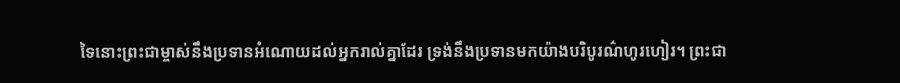ទៃនោះព្រះជាម្ចាស់នឹងប្រទានអំណោយដល់អ្នករាល់គ្នាដែរ ទ្រង់នឹងប្រទានមកយ៉ាងបរិបូរណ៌ហូរហៀរ។ ព្រះជា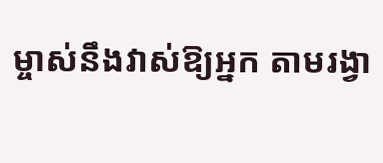ម្ចាស់នឹងវាស់ឱ្យអ្នក តាមរង្វា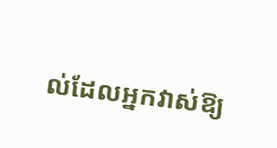ល់ដែលអ្នកវាស់ឱ្យ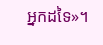អ្នកដទៃ»។